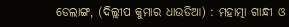ଡେଲାଙ୍ଗ, (ଦିଲ୍ଲୀପ କୁମାର ଧାଉଡିଆ) : ମହାତ୍ମା ଗାନ୍ଧୀ ଓ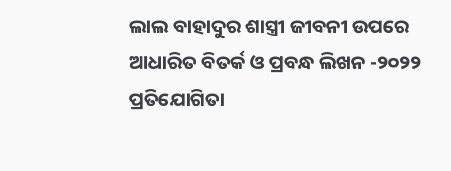ଲାଲ ବାହାଦୁର ଶାସ୍ତ୍ରୀ ଜୀବନୀ ଉପରେ ଆଧାରିତ ବିତର୍କ ଓ ପ୍ରବନ୍ଧ ଲିଖନ -୨୦୨୨ ପ୍ରତିଯୋଗିତା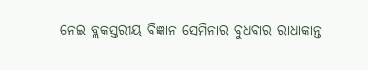ନେଇ ବ୍ଲକସ୍ତରୀୟ ବିଜ୍ଞାନ ସେମିନାର ବୁଧବାର ରାଧାକାନ୍ତ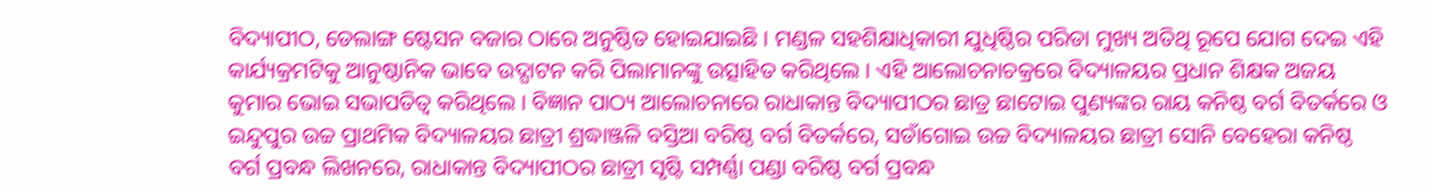ବିଦ୍ୟାପୀଠ, ଡେଲାଙ୍ଗ ଷ୍ଟେସନ ବଜାର ଠାରେ ଅନୁଷ୍ଠିତ ହୋଇଯାଇଛି । ମଣ୍ଡଳ ସହଶିକ୍ଷାଧିକାରୀ ଯୁଧିଷ୍ଠିର ପରିଡା ମୁଖ୍ୟ ଅତିଥି ରୂପେ ଯୋଗ ଦେଇ ଏହି କାର୍ଯ୍ୟକ୍ରମଟିକୁ ଆନୁଷ୍ଠାନିକ ଭାବେ ଉଦ୍ଘାଟନ କରି ପିଲାମାନଙ୍କୁ ଉତ୍ସାହିତ କରିଥିଲେ । ଏହି ଆଲୋଚନାଚକ୍ରରେ ବିଦ୍ୟାଳୟର ପ୍ରଧାନ ଶିକ୍ଷକ ଅଜୟ କୁମାର ଭୋଇ ସଭାପତିତ୍ଵ କରିଥିଲେ । ବିଜ୍ଞାନ ପାଠ୍ୟ ଆଲୋଚନାରେ ରାଧାକାନ୍ତ ବିଦ୍ୟାପୀଠର ଛାତ୍ର ଛାଟୋଇ ପୁଣ୍ୟଙ୍କର ରାୟ କନିଷ୍ଠ ବର୍ଗ ବିତର୍କରେ ଓ ଇନ୍ଦୁପୁର ଉଚ୍ଚ ପ୍ରାଥମିକ ବିଦ୍ୟାଳୟର ଛାତ୍ରୀ ଶ୍ରଦ୍ଧାଞ୍ଜଳି ବସ୍ତିଆ ବରିଷ୍ଠ ବର୍ଗ ବିତର୍କରେ, ସଡାଁଗୋଇ ଉଚ୍ଚ ବିଦ୍ୟାଳୟର ଛାତ୍ରୀ ସୋନି ବେହେରା କନିଷ୍ଠ ବର୍ଗ ପ୍ରବନ୍ଧ ଲିଖନରେ, ରାଧାକାନ୍ତ ବିଦ୍ୟାପୀଠର ଛାତ୍ରୀ ସୃଷ୍ଟି ସମ୍ପର୍ଣ୍ଣା ପଣ୍ଡା ବରିଷ୍ଠ ବର୍ଗ ପ୍ରବନ୍ଧ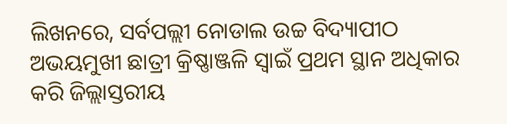ଲିଖନରେ, ସର୍ବପଲ୍ଲୀ ନୋଡାଲ ଉଚ୍ଚ ବିଦ୍ୟାପୀଠ ଅଭୟମୁଖୀ ଛାତ୍ରୀ କ୍ରିଷ୍ଣାଞ୍ଜଳି ସ୍ୱାଇଁ ପ୍ରଥମ ସ୍ଥାନ ଅଧିକାର କରି ଜିଲ୍ଲାସ୍ତରୀୟ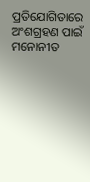ପ୍ରତିଯୋଗିତାରେ ଅଂଶଗ୍ରହଣ ପାଇଁ ମନୋନୀତ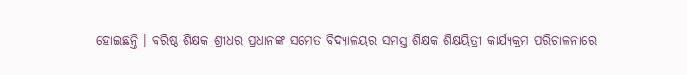ହୋଇଛନ୍ତି । ବରିଷ୍ଠ ଶିକ୍ଷକ ଶ୍ରୀଧର ପ୍ରଧାନଙ୍କ ସମେତ ବିଦ୍ୟାଳୟର ସମସ୍ତ ଶିକ୍ଷକ ଶିକ୍ଷୟିତ୍ରୀ କାର୍ଯ୍ୟକ୍ରମ ପରିଚାଳନାରେ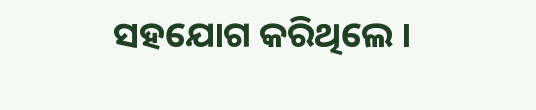ସହଯୋଗ କରିଥିଲେ ।